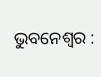ଭୁ‌ବନେଶ୍ବର :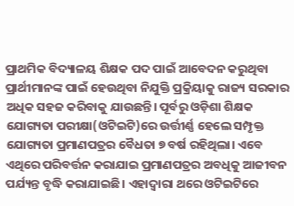ପ୍ରାଥମିକ ବିଦ୍ୟାଳୟ ଶିକ୍ଷକ ପଦ ପାଇଁ ଆବେଦନ କରୁଥିବା ପ୍ରାର୍ଥୀମାନଙ୍କ ପାଇଁ ହେଉଥିବା ନିଯୁକ୍ତି ପ୍ରକ୍ରିୟାକୁ ରାଜ୍ୟ ସରକାର ଅଧିକ ସହଜ କରିବାକୁ ଯାଉଛନ୍ତି। ପୂର୍ବରୁ ଓଡ଼ିଶା ଶିକ୍ଷକ ଯୋଗ୍ୟତା ପରୀକ୍ଷା(ଓଟିଇଟି)ରେ ଉର୍ତ୍ତୀର୍ଣ୍ଣ ହେଲେ ସମ୍ପୃକ୍ତ ଯୋଗ୍ୟତା ପ୍ରମାଣପତ୍ରର ବୈଧତା ୭ ବର୍ଷ ରହିଥିଲା। ଏବେ ଏଥିରେ ପରିବର୍ତ୍ତନ କରାଯାଇ ପ୍ରମାଣପତ୍ରର ଅବଧିକୁ ଆଜୀବନ ପର୍ଯ୍ୟନ୍ତ ବୃଦ୍ଧି କରାଯାଇଛି। ଏହାଦ୍ବାରା ଥରେ ଓଟିଇଟିରେ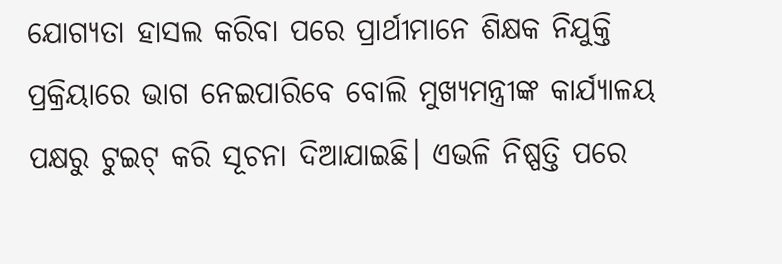ଯୋଗ୍ୟତା ହାସଲ କରିବା ପରେ ପ୍ରାର୍ଥୀମାନେ ଶିକ୍ଷକ ନିଯୁକ୍ତି ପ୍ରକ୍ରିୟାରେ ଭାଗ ନେଇପାରିବେ ବୋଲି ମୁଖ୍ୟମନ୍ତ୍ରୀଙ୍କ କାର୍ଯ୍ୟାଳୟ ପକ୍ଷରୁ ଟୁଇଟ୍‌ କରି ସୂଚନା ଦିଆଯାଇଛି। ଏଭଳି ନିଷ୍ପତ୍ତି ପରେ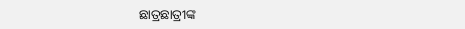ଛାତ୍ରଛାତ୍ରୀଙ୍କ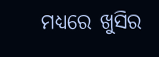ମଧ୍ୟରେ ଖୁସିର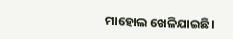ମାହୋଲ ଖେଳିଯାଇଛି।